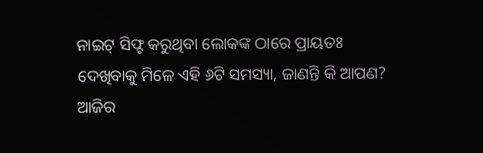ନାଇଟ୍ ସିଫ୍ଟ କରୁଥିବା ଲୋକଙ୍କ ଠାରେ ପ୍ରାୟତଃ ଦେଖିବାକୁ ମିଳେ ଏହି ୬ଟି ସମସ୍ୟା, ଜାଣନ୍ତି କି ଆପଣ?
ଆଜିର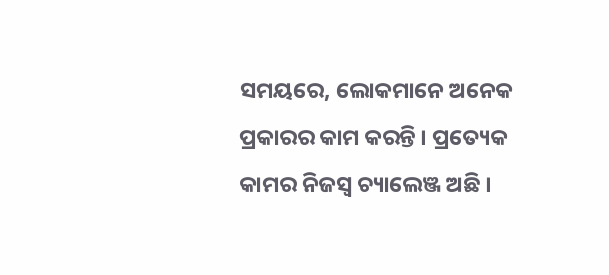ସମୟରେ, ଲୋକମାନେ ଅନେକ ପ୍ରକାରର କାମ କରନ୍ତି । ପ୍ରତ୍ୟେକ କାମର ନିଜସ୍ୱ ଚ୍ୟାଲେଞ୍ଜ ଅଛି ।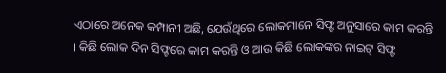ଏଠାରେ ଅନେକ କମ୍ପାନୀ ଅଛି, ଯେଉଁଥିରେ ଲୋକମାନେ ସିଫ୍ଟ ଅନୁସାରେ କାମ କରନ୍ତି । କିଛି ଲୋକ ଦିନ ସିଫ୍ଟରେ କାମ କରନ୍ତି ଓ ଆଉ କିଛି ଲୋକଙ୍କର ନାଇଟ୍ ସିଫ୍ଟ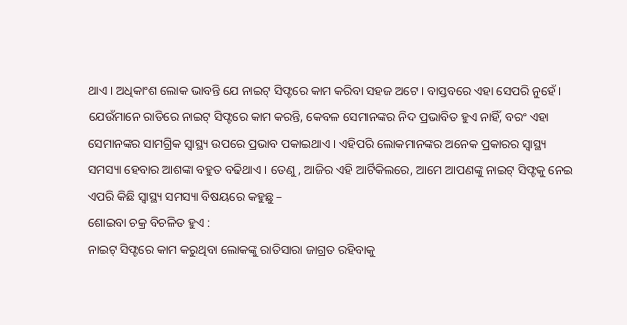ଥାଏ । ଅଧିକାଂଶ ଲୋକ ଭାବନ୍ତି ଯେ ନାଇଟ୍ ସିଫ୍ଟରେ କାମ କରିବା ସହଜ ଅଟେ । ବାସ୍ତବରେ ଏହା ସେପରି ନୁହେଁ ।
ଯେଉଁମାନେ ରାତିରେ ନାଇଟ୍ ସିଫ୍ଟରେ କାମ କରନ୍ତି, କେବଳ ସେମାନଙ୍କର ନିଦ ପ୍ରଭାବିତ ହୁଏ ନାହିଁ, ବରଂ ଏହା ସେମାନଙ୍କର ସାମଗ୍ରିକ ସ୍ୱାସ୍ଥ୍ୟ ଉପରେ ପ୍ରଭାବ ପକାଇଥାଏ । ଏହିପରି ଲୋକମାନଙ୍କର ଅନେକ ପ୍ରକାରର ସ୍ୱାସ୍ଥ୍ୟ ସମସ୍ୟା ହେବାର ଆଶଙ୍କା ବହୁତ ବଢିଥାଏ । ତେଣୁ, ଆଜିର ଏହି ଆର୍ଟିକିଲରେ, ଆମେ ଆପଣଙ୍କୁ ନାଇଟ୍ ସିଫ୍ଟକୁ ନେଇ ଏପରି କିଛି ସ୍ୱାସ୍ଥ୍ୟ ସମସ୍ୟା ବିଷୟରେ କହୁଛୁ –
ଶୋଇବା ଚକ୍ର ବିଚଳିତ ହୁଏ :
ନାଇଟ୍ ସିଫ୍ଟରେ କାମ କରୁଥିବା ଲୋକଙ୍କୁ ରାତିସାରା ଜାଗ୍ରତ ରହିବାକୁ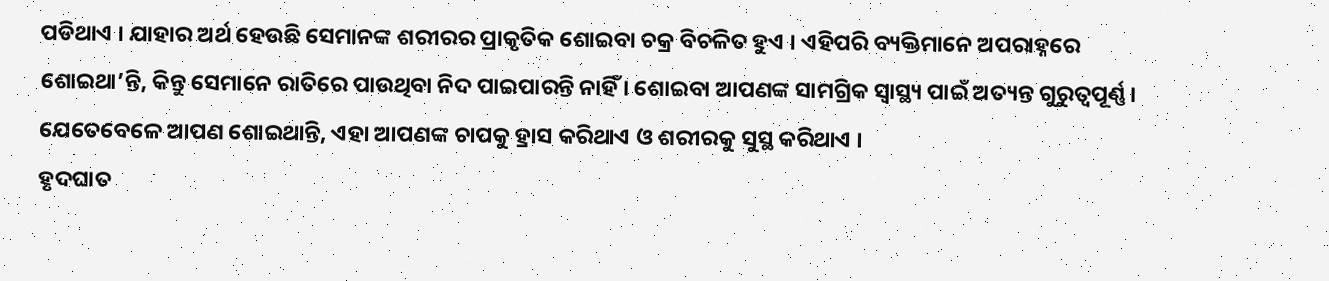ପଡିଥାଏ । ଯାହାର ଅର୍ଥ ହେଉଛି ସେମାନଙ୍କ ଶରୀରର ପ୍ରାକୃତିକ ଶୋଇବା ଚକ୍ର ବିଚଳିତ ହୁଏ । ଏହିପରି ବ୍ୟକ୍ତିମାନେ ଅପରାହ୍ନରେ ଶୋଇଥା’ନ୍ତି, କିନ୍ତୁ ସେମାନେ ରାତିରେ ପାଉଥିବା ନିଦ ପାଇପାରନ୍ତି ନାହିଁ । ଶୋଇବା ଆପଣଙ୍କ ସାମଗ୍ରିକ ସ୍ୱାସ୍ଥ୍ୟ ପାଇଁ ଅତ୍ୟନ୍ତ ଗୁରୁତ୍ୱପୂର୍ଣ୍ଣ । ଯେତେବେଳେ ଆପଣ ଶୋଇଥାନ୍ତି, ଏହା ଆପଣଙ୍କ ଚାପକୁ ହ୍ରାସ କରିଥାଏ ଓ ଶରୀରକୁ ସୁସ୍ଥ କରିଥାଏ ।
ହୃଦଘାତ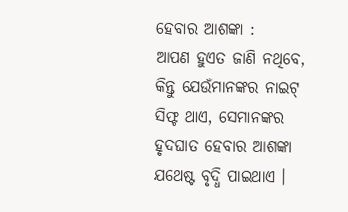ହେବାର ଆଶଙ୍କା :
ଆପଣ ହୁଏତ ଜାଣି ନଥିବେ, କିନ୍ତୁ ଯେଉଁମାନଙ୍କର ନାଇଟ୍ ସିଫ୍ଟ ଥାଏ, ସେମାନଙ୍କର ହୃଦଘାତ ହେବାର ଆଶଙ୍କା ଯଥେଷ୍ଟ ବୃଦ୍ଧି ପାଇଥାଏ ।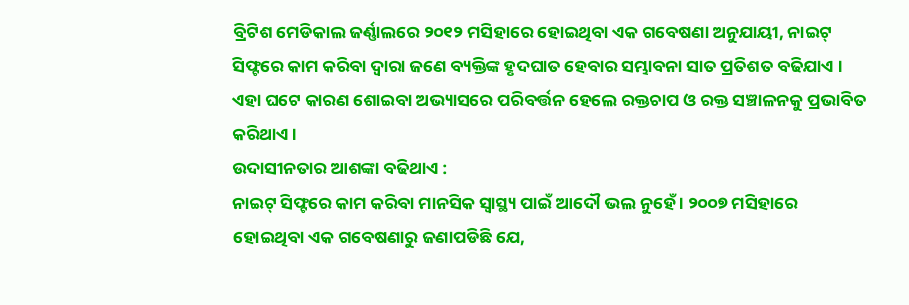ବ୍ରିଟିଶ ମେଡିକାଲ ଜର୍ଣ୍ଣାଲରେ ୨୦୧୨ ମସିହାରେ ହୋଇଥିବା ଏକ ଗବେଷଣା ଅନୁଯାୟୀ, ନାଇଟ୍ ସିଫ୍ଟରେ କାମ କରିବା ଦ୍ୱାରା ଜଣେ ବ୍ୟକ୍ତିଙ୍କ ହୃଦଘାତ ହେବାର ସମ୍ଭାବନା ସାତ ପ୍ରତିଶତ ବଢିଯାଏ । ଏହା ଘଟେ କାରଣ ଶୋଇବା ଅଭ୍ୟାସରେ ପରିବର୍ତ୍ତନ ହେଲେ ରକ୍ତଚାପ ଓ ରକ୍ତ ସଞ୍ଚାଳନକୁ ପ୍ରଭାବିତ କରିଥାଏ ।
ଉଦାସୀନତାର ଆଶଙ୍କା ବଢିଥାଏ :
ନାଇଟ୍ ସିଫ୍ଟରେ କାମ କରିବା ମାନସିକ ସ୍ୱାସ୍ଥ୍ୟ ପାଇଁ ଆଦୌ ଭଲ ନୁହେଁ । ୨୦୦୭ ମସିହାରେ ହୋଇଥିବା ଏକ ଗବେଷଣାରୁ ଜଣାପଡିଛି ଯେ,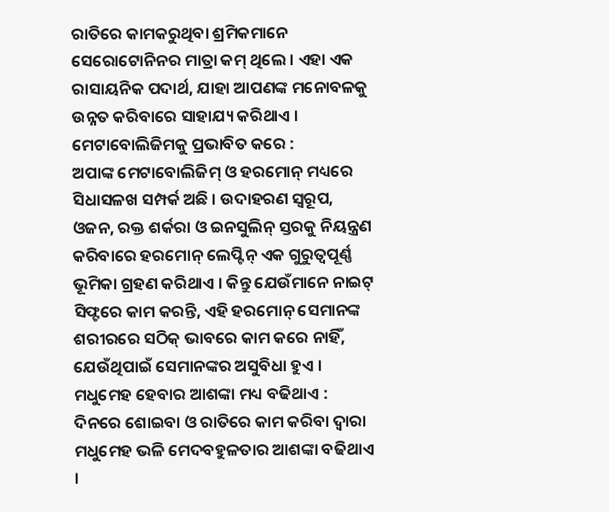ରାତିରେ କାମକରୁଥିବା ଶ୍ରମିକମାନେ ସେରୋଟୋନିନର ମାତ୍ରା କମ୍ ଥିଲେ । ଏହା ଏକ ରାସାୟନିକ ପଦାର୍ଥ, ଯାହା ଆପଣଙ୍କ ମନୋବଳକୁ ଉନ୍ନତ କରିବାରେ ସାହାଯ୍ୟ କରିଥାଏ ।
ମେଟାବୋଲିଜିମକୁ ପ୍ରଭାବିତ କରେ :
ଅପାଙ୍କ ମେଟାବୋଲିଜିମ୍ ଓ ହରମୋନ୍ ମଧ୍ୟରେ ସିଧାସଳଖ ସମ୍ପର୍କ ଅଛି । ଉଦାହରଣ ସ୍ୱରୂପ, ଓଜନ, ରକ୍ତ ଶର୍କରା ଓ ଇନସୁଲିନ୍ ସ୍ତରକୁ ନିୟନ୍ତ୍ରଣ କରିବାରେ ହରମୋନ୍ ଲେପ୍ଟିନ୍ ଏକ ଗୁରୁତ୍ୱପୂର୍ଣ୍ଣ ଭୂମିକା ଗ୍ରହଣ କରିଥାଏ । କିନ୍ତୁ ଯେଉଁମାନେ ନାଇଟ୍ ସିଫ୍ଟରେ କାମ କରନ୍ତି, ଏହି ହରମୋନ୍ ସେମାନଙ୍କ ଶରୀରରେ ସଠିକ୍ ଭାବରେ କାମ କରେ ନାହିଁ, ଯେଉଁଥିପାଇଁ ସେମାନଙ୍କର ଅସୁବିଧା ହୁଏ ।
ମଧୁମେହ ହେବାର ଆଶଙ୍କା ମଧ୍ୟ ବଢିଥାଏ :
ଦିନରେ ଶୋଇବା ଓ ରାତିରେ କାମ କରିବା ଦ୍ୱାରା ମଧୁମେହ ଭଳି ମେଦବହୁଳତାର ଆଶଙ୍କା ବଢିଥାଏ ।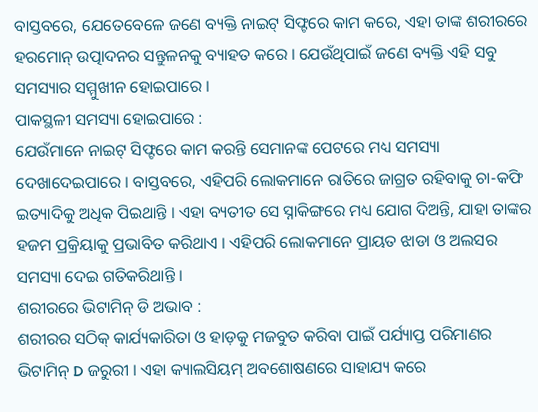ବାସ୍ତବରେ, ଯେତେବେଳେ ଜଣେ ବ୍ୟକ୍ତି ନାଇଟ୍ ସିଫ୍ଟରେ କାମ କରେ, ଏହା ତାଙ୍କ ଶରୀରରେ ହରମୋନ୍ ଉତ୍ପାଦନର ସନ୍ତୁଳନକୁ ବ୍ୟାହତ କରେ । ଯେଉଁଥିପାଇଁ ଜଣେ ବ୍ୟକ୍ତି ଏହି ସବୁ ସମସ୍ୟାର ସମ୍ମୁଖୀନ ହୋଇପାରେ ।
ପାକସ୍ଥଳୀ ସମସ୍ୟା ହୋଇପାରେ :
ଯେଉଁମାନେ ନାଇଟ୍ ସିଫ୍ଟରେ କାମ କରନ୍ତି ସେମାନଙ୍କ ପେଟରେ ମଧ୍ୟ ସମସ୍ୟା ଦେଖାଦେଇପାରେ । ବାସ୍ତବରେ, ଏହିପରି ଲୋକମାନେ ରାତିରେ ଜାଗ୍ରତ ରହିବାକୁ ଚା-କଫି ଇତ୍ୟାଦିକୁ ଅଧିକ ପିଇଥାନ୍ତି । ଏହା ବ୍ୟତୀତ ସେ ସ୍ନାକିଙ୍ଗରେ ମଧ୍ୟ ଯୋଗ ଦିଅନ୍ତି, ଯାହା ତାଙ୍କର ହଜମ ପ୍ରକ୍ରିୟାକୁ ପ୍ରଭାବିତ କରିଥାଏ । ଏହିପରି ଲୋକମାନେ ପ୍ରାୟତ ଝାଡା ଓ ଅଲସର ସମସ୍ୟା ଦେଇ ଗତିକରିଥାନ୍ତି ।
ଶରୀରରେ ଭିଟାମିନ୍ ଡି ଅଭାବ :
ଶରୀରର ସଠିକ୍ କାର୍ଯ୍ୟକାରିତା ଓ ହାଡ଼କୁ ମଜବୁତ କରିବା ପାଇଁ ପର୍ଯ୍ୟାପ୍ତ ପରିମାଣର ଭିଟାମିନ୍ D ଜରୁରୀ । ଏହା କ୍ୟାଲସିୟମ୍ ଅବଶୋଷଣରେ ସାହାଯ୍ୟ କରେ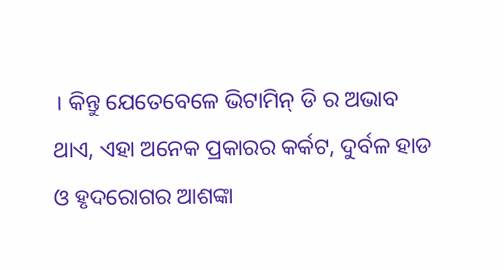। କିନ୍ତୁ ଯେତେବେଳେ ଭିଟାମିନ୍ ଡି ର ଅଭାବ ଥାଏ, ଏହା ଅନେକ ପ୍ରକାରର କର୍କଟ, ଦୁର୍ବଳ ହାଡ ଓ ହୃଦରୋଗର ଆଶଙ୍କା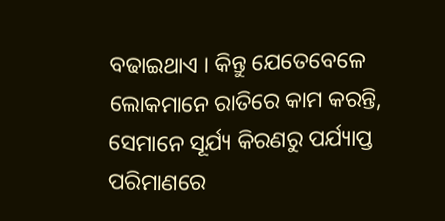ବଢାଇଥାଏ । କିନ୍ତୁ ଯେତେବେଳେ ଲୋକମାନେ ରାତିରେ କାମ କରନ୍ତି, ସେମାନେ ସୂର୍ଯ୍ୟ କିରଣରୁ ପର୍ଯ୍ୟାପ୍ତ ପରିମାଣରେ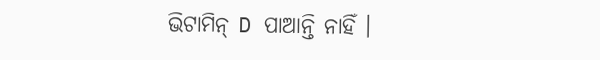ଭିଟାମିନ୍ D ପାଆନ୍ତି ନାହିଁ ।